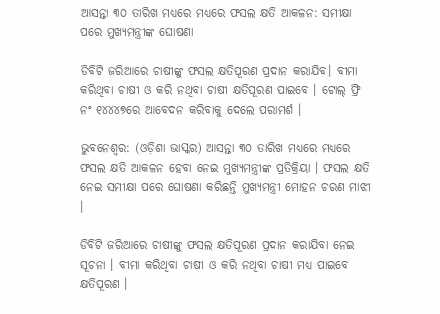ଆସନ୍ତା ୩୦ ତାରିଖ ମଧ୍ୟରେ ମଧ୍ୟରେ ଫସଲ କ୍ଷତି ଆକଳନ: ସମୀକ୍ଷା ପରେ ମୁଖ୍ୟମନ୍ତ୍ରୀଙ୍କ ଘୋଷଣା

ଡିବିଟି ଜରିଆରେ ଚାଷୀଙ୍କୁ ଫସଲ କ୍ଷତିପୂରଣ ପ୍ରଦାନ କରାଯିବ। ବୀମା କରିଥିବା ଚାଷୀ ଓ କରି ନଥିବା ଚାଷୀ କ୍ଷତିପୂରଣ ପାଇବେ । ଟୋଲ୍‌ ଫ୍ରି ନଂ ୧୪୪୪୭ରେ ଆବେଦନ କରିବାକୁ ଦେଲେ ପରାମର୍ଶ ।

ଭୁବନେଶ୍ୱର: (ଓଡ଼ିଶା ଭାସ୍କର) ଆସନ୍ତା ୩୦ ତାରିଖ ମଧ୍ୟରେ ମଧ୍ୟରେ ଫସଲ କ୍ଷତି ଆକଳନ ହେବା ନେଇ ମୁଖ୍ୟମନ୍ତ୍ରୀଙ୍କ ପ୍ରତିକ୍ରିୟା । ଫସଲ କ୍ଷତି ନେଇ ସମୀକ୍ଷା ପରେ ଘୋଷଣା କରିଛନ୍ତି ମୁଖ୍ୟମନ୍ତ୍ରୀ ମୋହନ ଚରଣ ମାଝୀ ।

ଡିବିଟି ଜରିଆରେ ଚାଷୀଙ୍କୁ ଫସଲ କ୍ଷତିପୂରଣ ପ୍ରଦାନ କରାଯିବା ନେଇ ସୂଚନା । ବୀମା କରିଥିବା ଚାଷୀ ଓ କରି ନଥିବା ଚାଷୀ ମଧ୍ୟ ପାଇବେ କ୍ଷତିପୂରଣ ।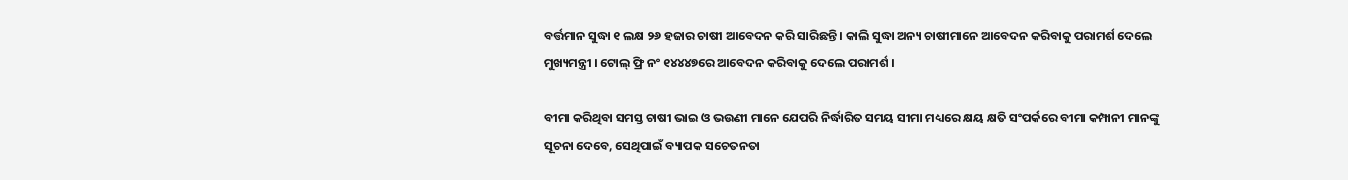ବର୍ତ୍ତମାନ ସୁଦ୍ଧା ୧ ଲକ୍ଷ ୨୬ ହଜାର ଚାଷୀ ଆବେଦନ କରି ସାରିଛନ୍ତି । କାଲି ସୁଦ୍ଧା ଅନ୍ୟ ଚାଷୀମାନେ ଆବେଦନ କରିବାକୁ ପରାମର୍ଶ ଦେଲେ ମୁଖ୍ୟମନ୍ତ୍ରୀ । ଟୋଲ୍‌ ଫ୍ରି ନଂ ୧୪୪୪୭ରେ ଆବେଦନ କରିବାକୁ ଦେଲେ ପରାମର୍ଶ ।

ବୀମା କରିଥିବା ସମସ୍ତ ଚାଷୀ ଭାଇ ଓ ଭଉଣୀ ମାନେ ଯେପରି ନିର୍ଦ୍ଧାରିତ ସମୟ ସୀମା ମଧ୍ୟରେ କ୍ଷୟ କ୍ଷତି ସଂପର୍କରେ ବୀମା କମ୍ପାନୀ ମାନଙ୍କୁ ସୂଚନା ଦେବେ, ସେଥିପାଇଁ ବ୍ୟାପକ ସଚେତନତା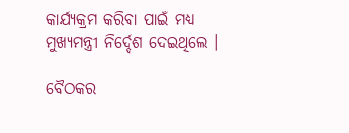କାର୍ଯ୍ୟକ୍ରମ କରିବା ପାଇଁ ମଧ୍ୟ ମୁଖ୍ୟମନ୍ତ୍ରୀ ନିର୍ଦ୍ଦେଶ ଦେଇଥିଲେ ।

ବୈଠକର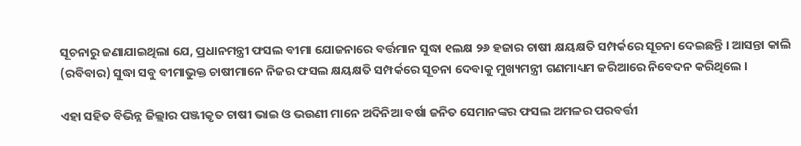ସୂଚନାରୁ ଜଣାଯାଇଥିଲା ଯେ, ପ୍ରଧାନମନ୍ତ୍ରୀ ଫସଲ ବୀମା ଯୋଜନାରେ ବର୍ତ୍ତମାନ ସୁଦ୍ଧା ୧ଲକ୍ଷ ୨୬ ହଜାର ଚାଷୀ କ୍ଷୟକ୍ଷତି ସମ୍ପର୍କରେ ସୂଚନା ଦେଇଛନ୍ତି । ଆସନ୍ତା କାଲି (ରବିବାର) ସୁଦ୍ଧା ସବୁ ବୀମାଭୁକ୍ତ ଚାଷୀମାନେ ନିଜର ଫସଲ କ୍ଷୟକ୍ଷତି ସମ୍ପର୍କରେ ସୂଚନା ଦେବାକୁ ମୁଖ୍ୟମନ୍ତ୍ରୀ ଗଣମାଧ୍ୟମ ଜରିଆରେ ନିବେଦନ କରିଥିଲେ ।

ଏହା ସହିତ ବିଭିନ୍ନ ଜିଲ୍ଲାର ପଞ୍ଜୀକୃତ ଚାଷୀ ଭାଇ ଓ ଭଉଣୀ ମାନେ ଅଦିନିଆ ବର୍ଷା ଜନିତ ସେମାନଙ୍କର ଫସଲ ଅମଳର ପରବର୍ତ୍ତୀ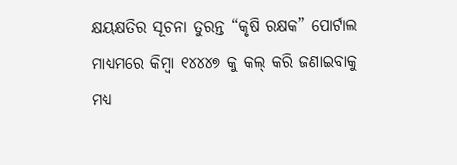କ୍ଷୟକ୍ଷତିର ସୂଚନା ତୁରନ୍ତ “କୃଷି ରକ୍ଷକ” ପୋର୍ଟାଲ ମାଧ୍ୟମରେ କିମ୍ବା ୧୪୪୪୭ କୁ କଲ୍ କରି ଜଣାଇବାକୁ ମଧ୍ୟ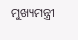ମୁଖ୍ୟମନ୍ତ୍ରୀ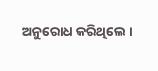ଅନୁରୋଧ କରିଥିଲେ ।